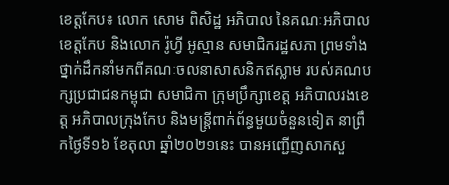ខេត្តកែប៖ លោក សោម ពិសិដ្ឋ អភិបាល នៃគណៈអភិបាលខេត្តកែប និងលោក រ៉ូហ្វី អូស្មាន សមាជិករដ្ឋសភា ព្រមទាំងថ្នាក់ដឹកនាំមកពីគណៈចលនាសាសនិកឥស្លាម របស់គណបក្សប្រជាជនកម្ពុជា សមាជិកា ក្រុមប្រឹក្សាខេត្ត អភិបាលរងខេត្ត អភិបាលក្រុងកែប និងមន្ត្រីពាក់ព័ន្ធមួយចំនួនទៀត នាព្រឹកថ្ងៃទី១៦ ខែតុលា ឆ្នាំ២០២១នេះ បានអញ្ជើញសាកសួ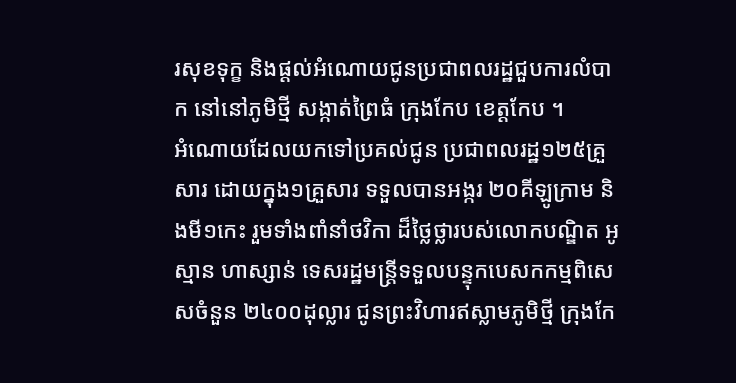រសុខទុក្ខ និងផ្តល់អំណោយជូនប្រជាពលរដ្ឋជួបការលំបាក នៅនៅភូមិថ្មី សង្កាត់ព្រៃធំ ក្រុងកែប ខេត្តកែប ។
អំណោយដែលយកទៅប្រគល់ជូន ប្រជាពលរដ្ឋ១២៥គ្រួសារ ដោយក្នុង១គ្រួសារ ទទួលបានអង្ករ ២០គីឡូក្រាម និងមី១កេះ រួមទាំងពាំនាំថវិកា ដ៏ថ្លៃថ្លារបស់លោកបណ្ឌិត អូស្មាន ហាស្សាន់ ទេសរដ្ឋមន្រ្តីទទួលបន្ទុកបេសកកម្មពិសេសចំនួន ២៤០០ដុល្លារ ជូនព្រះវិហារឥស្លាមភូមិថ្មី ក្រុងកែ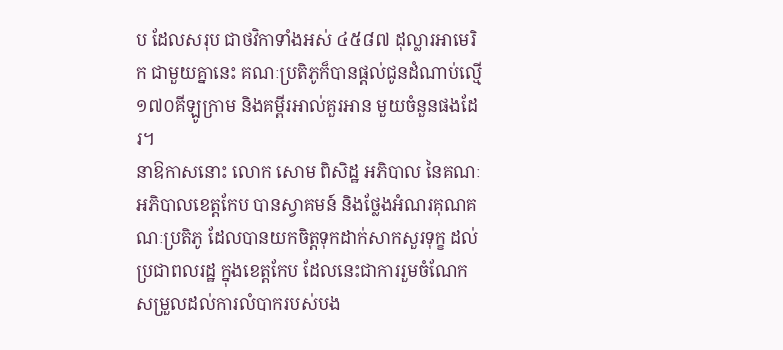ប ដែលសរុប ជាថវិកាទាំងអស់ ៤៥៨៧ ដុល្លារអាមេរិក ជាមួយគ្នានេះ គណៈប្រតិភូក៏បានផ្តល់ជូនដំណាប់ល្មើ ១៧០គីឡូក្រាម និងគម្ពីរអាល់គួរអាន មួយចំនួនផងដែរ។
នាឱកាសនោះ លោក សោម ពិសិដ្ឋ អភិបាល នៃគណៈអភិបាលខេត្តកែប បានស្វាគមន៍ និងថ្លែងអំណរគុណគណៈប្រតិភូ ដែលបានយកចិត្តទុកដាក់សាកសួរទុក្ខ ដល់ប្រជាពលរដ្ឋ ក្នុងខេត្តកែប ដែលនេះជាការរួមចំណែកសម្រួលដល់ការលំបាករបស់បង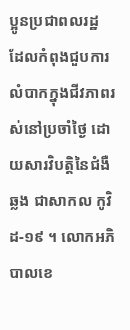ប្អូនប្រជាពលរដ្ឋ ដែលកំពុងជួបការលំបាកក្នុងជីវភាពរស់នៅប្រចាំថ្ងៃ ដោយសារវិបត្តិនៃជំងឺឆ្លង ជាសាកល កូវិដ-១៩ ។ លោកអភិបាលខេ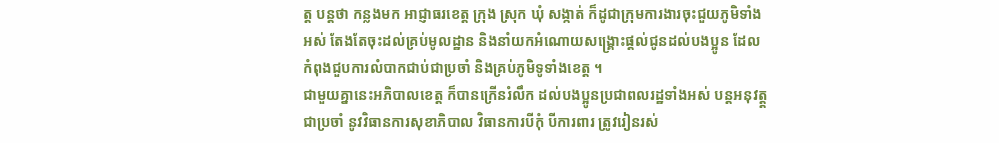ត្ត បន្តថា កន្លងមក អាជ្ញាធរខេត្ត ក្រុង ស្រុក ឃុំ សង្កាត់ ក៏ដូជាក្រុមការងារចុះជួយភូមិទាំងអស់ តែងតែចុះដល់គ្រប់មូលដ្ឋាន និងនាំយកអំណោយសង្គ្រោះផ្តល់ជូនដល់បងប្អូន ដែលកំពុងជួបការលំបាកជាប់ជាប្រចាំ និងគ្រប់ភូមិទូទាំងខេត្ត ។
ជាមួយគ្នានេះអភិបាលខេត្ត ក៏បានក្រើនរំលឹក ដល់បងប្អូនប្រជាពលរដ្ឋទាំងអស់ បន្តអនុវត្ត្តជាប្រចាំ នូវវិធានការសុខាភិបាល វិធានការបីកុំ បីការពារ ត្រូវរៀនរស់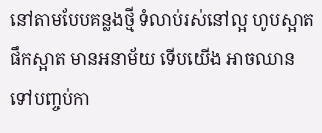នៅតាមបែបគន្លងថ្មី ទំលាប់រស់នៅល្អ ហូបស្អាត ផឹកស្អាត មានអនាម័យ ទើបយើង អាចឈានទៅបញ្ចប់កា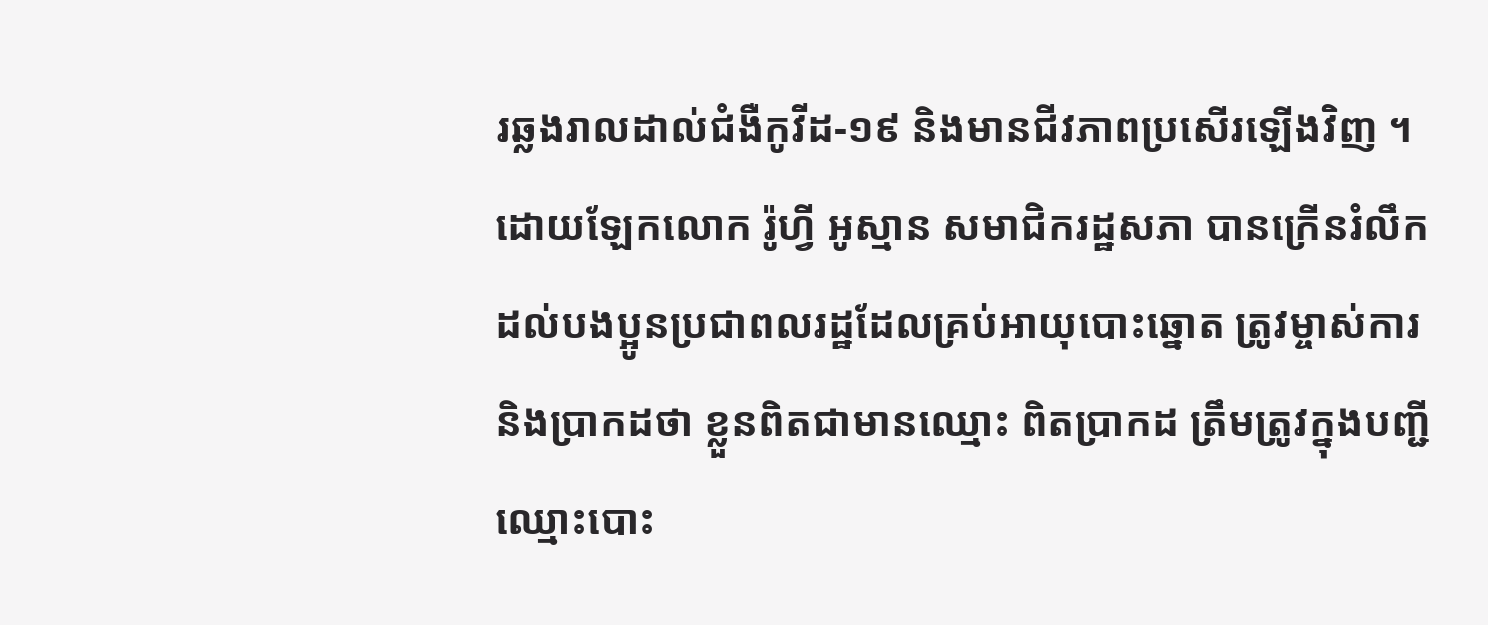រឆ្លងរាលដាល់ជំងឺកូវីដ-១៩ និងមានជីវភាពប្រសើរឡើងវិញ ។
ដោយឡែកលោក រ៉ូហ្វី អូស្មាន សមាជិករដ្ឋសភា បានក្រើនរំលឹក ដល់បងប្អូនប្រជាពលរដ្ឋដែលគ្រប់អាយុបោះឆ្នោត ត្រូវម្ចាស់ការ និងប្រាកដថា ខ្លួនពិតជាមានឈ្មោះ ពិតប្រាកដ ត្រឹមត្រូវក្នុងបញ្ជីឈ្មោះបោះ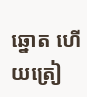ឆ្នោត ហើយត្រៀ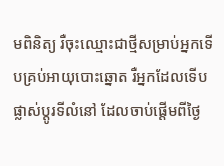មពិនិត្យ រឺចុះឈ្មោះជាថ្មីសម្រាប់អ្នកទើបគ្រប់អាយុបោះឆ្នោត រឺអ្នកដែលទើបផ្លាស់ប្តូរទីលំនៅ ដែលចាប់ផ្តើមពីថ្ងៃ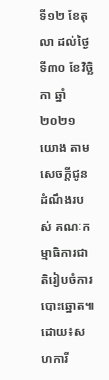ទី១២ ខែតុលា ដល់ថ្ងៃទី៣០ ខែវិច្ឆិកា ឆ្នាំ២០២១ យោង តាមសេចក្តីជូនដំណឹងរបស់ គណៈកម្មាធិការជាតិរៀបចំការបោះឆ្នោត៕
ដោយ៖សហការី